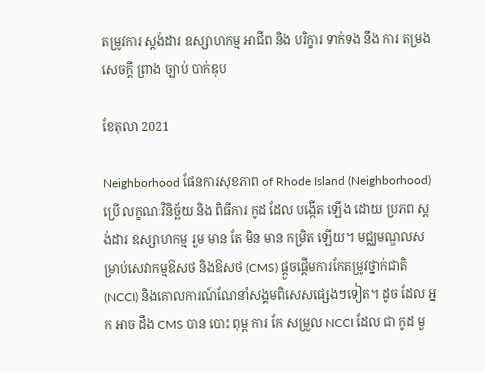តម្រូវការ ស្តង់ដារ ឧស្សាហកម្ម អាជីព និង បរិក្ខារ ទាក់ទង នឹង ការ តម្រង សេចក្តី ព្រាង ច្បាប់ បាក់ឌុប

ខែតុលា 2021

Neighborhood ផែនការសុខភាព of Rhode Island (Neighborhood) ប្រើ លក្ខណៈវិនិច្ឆ័យ និង ពិធីការ កូដ ដែល បង្កើត ឡើង ដោយ ប្រភព ស្តង់ដារ ឧស្សាហកម្ម រួម មាន តែ មិន មាន កម្រិត ឡើយ។ មជ្ឈមណ្ឌលសម្រាប់សេវាកម្មឱសថ និងឱសថ (CMS) ផ្តួចផ្តើមការកែតម្រូវថ្នាក់ជាតិ (NCCI) និងគោលការណ៍ណែនាំសង្គមពិសេសផ្សេងៗទៀត។ ដូច ដែល អ្នក អាច ដឹង CMS បាន បោះ ពុម្ព ការ កែ សម្រួល NCCI ដែល ជា កូដ មួ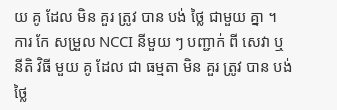យ គូ ដែល មិន គួរ ត្រូវ បាន បង់ ថ្លៃ ជាមួយ គ្នា ។ ការ កែ សម្រួល NCCI នីមួយ ៗ បញ្ជាក់ ពី សេវា ឬ នីតិ វិធី មួយ គូ ដែល ជា ធម្មតា មិន គួរ ត្រូវ បាន បង់ ថ្លៃ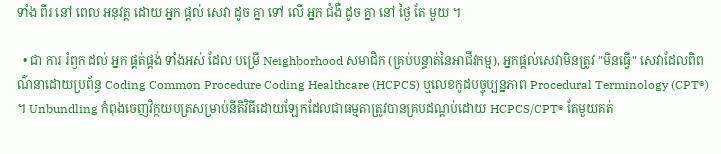ទាំង ពីរ នៅ ពេល អនុវត្ត ដោយ អ្នក ផ្តល់ សេវា ដូច គ្នា ទៅ លើ អ្នក ជំងឺ ដូច គ្នា នៅ ថ្ងៃ តែ មួយ ។

  • ជា ការ រំឭក ដល់ អ្នក ផ្គត់ផ្គង់ ទាំងអស់ ដែល បម្រើ Neighborhood សមាជិក (គ្រប់បន្ទាត់នៃអាជីវកម្ម), អ្នកផ្តល់សេវាមិនត្រូវ "មិនធ្វើ" សេវាដែលពិពណ៌នាដោយប្រព័ន្ធ Coding Common Procedure Coding Healthcare (HCPCS) ឬលេខកូដបច្ចុប្បន្នភាព Procedural Terminology (CPT®) ។ Unbundling កំពុងចេញវិក្កយបត្រសម្រាប់នីតិវិធីដោយឡែកដែលជាធម្មតាត្រូវបានគ្របដណ្តប់ដោយ HCPCS/CPT® តែមួយគត់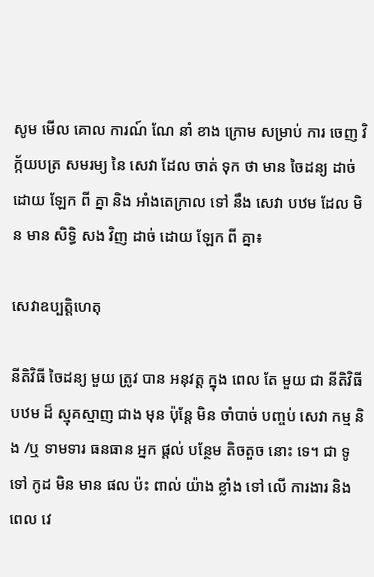សូម មើល គោល ការណ៍ ណែ នាំ ខាង ក្រោម សម្រាប់ ការ ចេញ វិក្ក័យបត្រ សមរម្យ នៃ សេវា ដែល ចាត់ ទុក ថា មាន ចៃដន្យ ដាច់ ដោយ ឡែក ពី គ្នា និង អាំងតេក្រាល ទៅ នឹង សេវា បឋម ដែល មិន មាន សិទ្ធិ សង វិញ ដាច់ ដោយ ឡែក ពី គ្នា៖

សេវាឧប្បត្តិហេតុ

នីតិវិធី ចៃដន្យ មួយ ត្រូវ បាន អនុវត្ត ក្នុង ពេល តែ មួយ ជា នីតិវិធី បឋម ដ៏ ស្មុគស្មាញ ជាង មុន ប៉ុន្តែ មិន ចាំបាច់ បញ្ចប់ សេវា កម្ម និង /ឬ ទាមទារ ធនធាន អ្នក ផ្ដល់ បន្ថែម តិចតួច នោះ ទេ។ ជា ទូទៅ កូដ មិន មាន ផល ប៉ះ ពាល់ យ៉ាង ខ្លាំង ទៅ លើ ការងារ និង ពេល វេ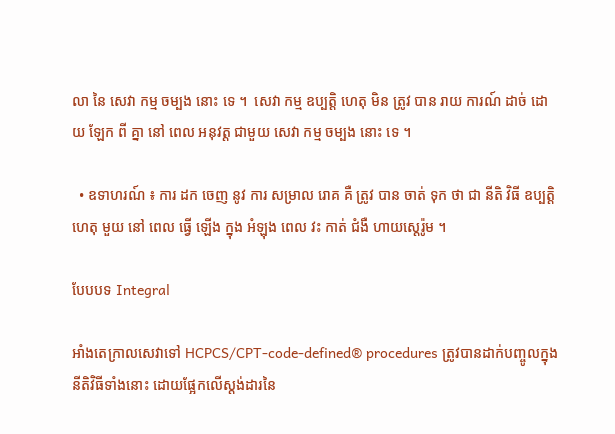លា នៃ សេវា កម្ម ចម្បង នោះ ទេ ។  សេវា កម្ម ឧប្បត្តិ ហេតុ មិន ត្រូវ បាន រាយ ការណ៍ ដាច់ ដោយ ឡែក ពី គ្នា នៅ ពេល អនុវត្ត ជាមួយ សេវា កម្ម ចម្បង នោះ ទេ ។

  • ឧទាហរណ៍ ៖ ការ ដក ចេញ នូវ ការ សម្រាល រោគ គឺ ត្រូវ បាន ចាត់ ទុក ថា ជា នីតិ វិធី ឧប្បត្តិ ហេតុ មួយ នៅ ពេល ធ្វើ ឡើង ក្នុង អំឡុង ពេល វះ កាត់ ជំងឺ ហាយស្តេរ៉ូម ។

បែបបទ Integral

អាំងតេក្រាលសេវាទៅ HCPCS/CPT-code-defined® procedures ត្រូវបានដាក់បញ្ចូលក្នុងនីតិវិធីទាំងនោះ ដោយផ្អែកលើស្តង់ដារនៃ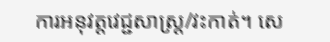ការអនុវត្តវេជ្ជសាស្រ្ត/វះកាត់។ សេ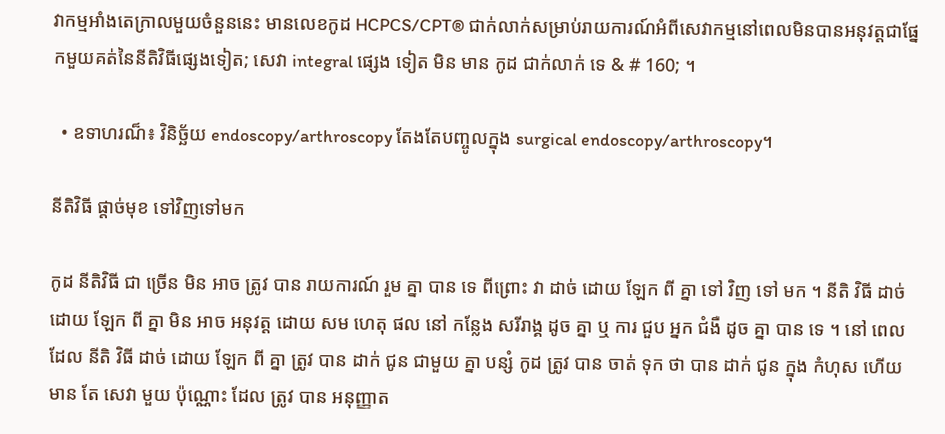វាកម្មអាំងតេក្រាលមួយចំនួននេះ មានលេខកូដ HCPCS/CPT® ជាក់លាក់សម្រាប់រាយការណ៍អំពីសេវាកម្មនៅពេលមិនបានអនុវត្តជាផ្នែកមួយគត់នៃនីតិវិធីផ្សេងទៀត; សេវា integral ផ្សេង ទៀត មិន មាន កូដ ជាក់លាក់ ទេ & # 160; ។

  • ឧទាហរណ៏៖ វិនិច្ឆ័យ endoscopy/arthroscopy តែងតែបញ្ចូលក្នុង surgical endoscopy/arthroscopy។

នីតិវិធី ផ្តាច់មុខ ទៅវិញទៅមក

កូដ នីតិវិធី ជា ច្រើន មិន អាច ត្រូវ បាន រាយការណ៍ រួម គ្នា បាន ទេ ពីព្រោះ វា ដាច់ ដោយ ឡែក ពី គ្នា ទៅ វិញ ទៅ មក ។ នីតិ វិធី ដាច់ ដោយ ឡែក ពី គ្នា មិន អាច អនុវត្ត ដោយ សម ហេតុ ផល នៅ កន្លែង សរីរាង្គ ដូច គ្នា ឬ ការ ជួប អ្នក ជំងឺ ដូច គ្នា បាន ទេ ។ នៅ ពេល ដែល នីតិ វិធី ដាច់ ដោយ ឡែក ពី គ្នា ត្រូវ បាន ដាក់ ជូន ជាមួយ គ្នា បន្សំ កូដ ត្រូវ បាន ចាត់ ទុក ថា បាន ដាក់ ជូន ក្នុង កំហុស ហើយ មាន តែ សេវា មួយ ប៉ុណ្ណោះ ដែល ត្រូវ បាន អនុញ្ញាត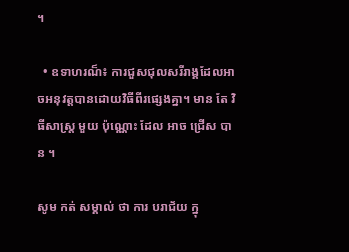។

  • ឧទាហរណ៏៖ ការជួសជុលសរីរាង្គដែលអាចអនុវត្តបានដោយវិធីពីរផ្សេងគ្នា។ មាន តែ វិធីសាស្ត្រ មួយ ប៉ុណ្ណោះ ដែល អាច ជ្រើស បាន ។

សូម កត់ សម្គាល់ ថា ការ បរាជ័យ ក្នុ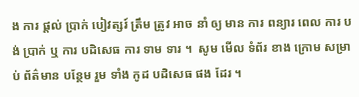ង ការ ផ្តល់ ប្រាក់ បៀវត្សរ៍ ត្រឹម ត្រូវ អាច នាំ ឲ្យ មាន ការ ពន្យារ ពេល ការ បង់ ប្រាក់ ឬ ការ បដិសេធ ការ ទាម ទារ ។  សូម មើល ទំព័រ ខាង ក្រោម សម្រាប់ ព័ត៌មាន បន្ថែម រួម ទាំង កូដ បដិសេធ ផង ដែរ ។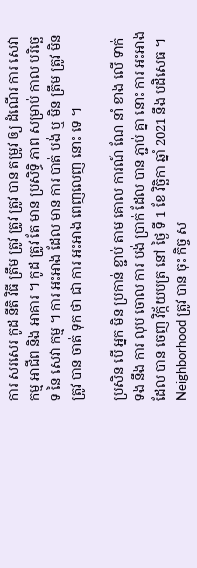ការ សរសេរ កូដ នីតិ វិធី ត្រឹម ត្រូវ ត្រូវ ត្រូវ បាន តម្រូវ ឲ្យ ដំណើរ ការ សេវា កម្ម អាជីព និង អាគារ ។ កូដ ត្រូវ តែ មាន ប្រសិទ្ធិ ភាព សម្រាប់ កាល បរិច្ឆេទ នៃ សេវា កម្ម ។ ការ អះអាង ដែល មាន ការ បាត់ បង់ ឬ មិន ត្រឹម ត្រូវ មិន ត្រូវ បាន ចាត់ ទុក ថា ជា ការ អះអាង ពេញលេញ នោះ ទេ ។

ប្រសិន បើ អ្នក មិន ប្រកាន់ ខ្ជាប់ តាម គោល ការណ៍ ណែ នាំ ខាង លើ ទាក់ ទង នឹង ការ លុប ចោល ការ បង់ ប្រាក់ ដែល បាន ភ្ជាប់ គ្នា នោះ ការ អះអាង ដែល បាន ចេញ វិក្ក័យបត្រ នៅ ថ្ងៃ ទី 1 ខែ វិច្ឆិកា ឆ្នាំ 2021 នឹង បដិសេធ ។ Neighborhood ត្រូវ បាន ចុះ កិច្ច ស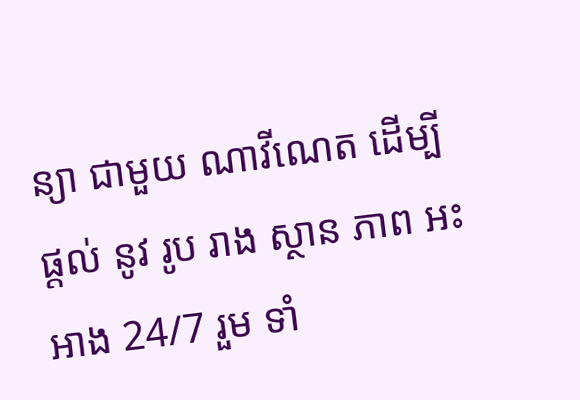ន្យា ជាមួយ ណាវីណេត ដើម្បី ផ្តល់ នូវ រូប រាង ស្ថាន ភាព អះអាង 24/7 រួម ទាំ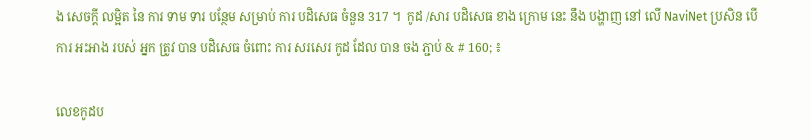ង សេចក្តី លម្អិត នៃ ការ ទាម ទារ បន្ថែម សម្រាប់ ការ បដិសេធ ចំនួន 317 ។  កូដ /សារ បដិសេធ ខាង ក្រោម នេះ នឹង បង្ហាញ នៅ លើ NaviNet ប្រសិន បើ ការ អះអាង របស់ អ្នក ត្រូវ បាន បដិសេធ ចំពោះ ការ សរសេរ កូដ ដែល បាន ចង ភ្ជាប់ & # 160; ៖

លេខកូដប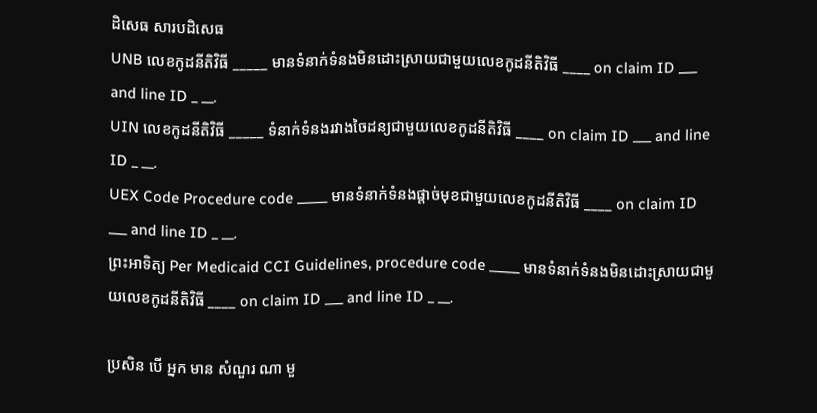ដិសេធ សារបដិសេធ
UNB លេខកូដនីតិវិធី _____ មានទំនាក់ទំនងមិនដោះស្រាយជាមួយលេខកូដនីតិវិធី ____ on claim ID ___ and line ID _ __.
UIN លេខកូដនីតិវិធី _____ ទំនាក់ទំនងរវាងចៃដន្យជាមួយលេខកូដនីតិវិធី ____ on claim ID ___ and line ID _ __.
UEX Code Procedure code _____ មានទំនាក់ទំនងផ្តាច់មុខជាមួយលេខកូដនីតិវិធី ____ on claim ID ___ and line ID _ __.
ព្រះអាទិត្យ Per Medicaid CCI Guidelines, procedure code _____ មានទំនាក់ទំនងមិនដោះស្រាយជាមួយលេខកូដនីតិវិធី ____ on claim ID ___ and line ID _ __.

ប្រសិន បើ អ្នក មាន សំណួរ ណា មួ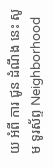យ អំពី ការ ជូន ដំណឹង នេះ សូម ទូរស័ព្ទ Neighborhood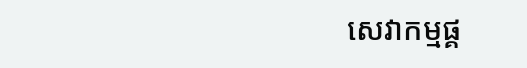សេវាកម្មផ្គ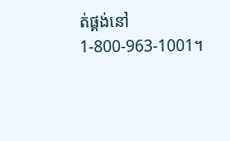ត់ផ្គង់នៅ 1-800-963-1001។